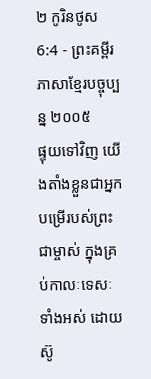២ កូរិនថូស 6:4 - ព្រះគម្ពីរភាសាខ្មែរបច្ចុប្បន្ន ២០០៥
ផ្ទុយទៅវិញ យើងតាំងខ្លួនជាអ្នកបម្រើរបស់ព្រះជាម្ចាស់ ក្នុងគ្រប់កាលៈទេសៈទាំងអស់ ដោយស៊ូ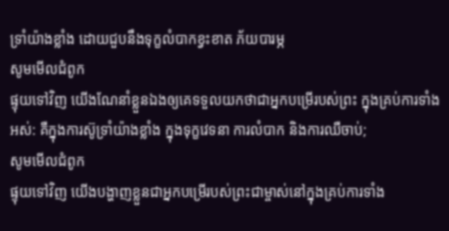ទ្រាំយ៉ាងខ្លាំង ដោយជួបនឹងទុក្ខលំបាកខ្វះខាត ភ័យបារម្ភ
សូមមើលជំពូក
ផ្ទុយទៅវិញ យើងណែនាំខ្លួនឯងឲ្យគេទទួលយកថាជាអ្នកបម្រើរបស់ព្រះ ក្នុងគ្រប់ការទាំងអស់: គឺក្នុងការស៊ូទ្រាំយ៉ាងខ្លាំង ក្នុងទុក្ខវេទនា ការលំបាក និងការឈឺចាប់;
សូមមើលជំពូក
ផ្ទុយទៅវិញ យើងបង្ហាញខ្លួនជាអ្នកបម្រើរបស់ព្រះជាម្ចាស់នៅក្នុងគ្រប់ការទាំង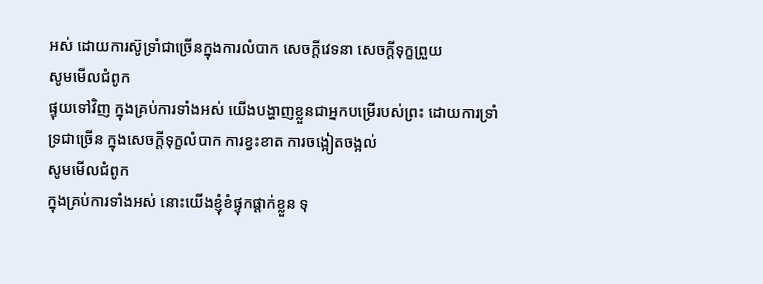អស់ ដោយការស៊ូទ្រាំជាច្រើនក្នុងការលំបាក សេចក្ដីវេទនា សេចក្ដីទុក្ខព្រួយ
សូមមើលជំពូក
ផ្ទុយទៅវិញ ក្នុងគ្រប់ការទាំងអស់ យើងបង្ហាញខ្លួនជាអ្នកបម្រើរបស់ព្រះ ដោយការទ្រាំទ្រជាច្រើន ក្នុងសេចក្ដីទុក្ខលំបាក ការខ្វះខាត ការចង្អៀតចង្អល់
សូមមើលជំពូក
ក្នុងគ្រប់ការទាំងអស់ នោះយើងខ្ញុំខំផ្ទុកផ្តាក់ខ្លួន ទុ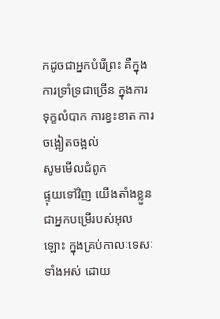កដូចជាអ្នកបំរើព្រះ គឺក្នុងការទ្រាំទ្រជាច្រើន ក្នុងការទុក្ខលំបាក ការខ្វះខាត ការចង្អៀតចង្អល់
សូមមើលជំពូក
ផ្ទុយទៅវិញ យើងតាំងខ្លួនជាអ្នកបម្រើរបស់អុលឡោះ ក្នុងគ្រប់កាលៈទេសៈទាំងអស់ ដោយ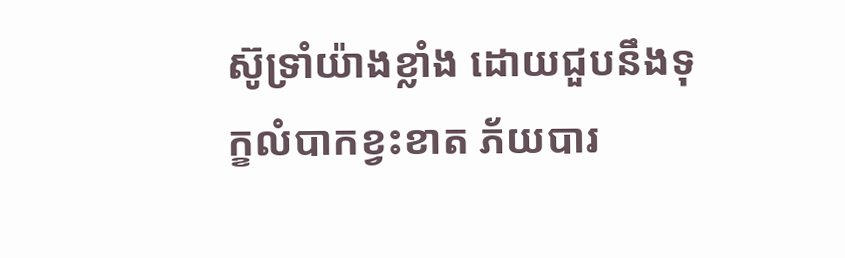ស៊ូទ្រាំយ៉ាងខ្លាំង ដោយជួបនឹងទុក្ខលំបាកខ្វះខាត ភ័យបារ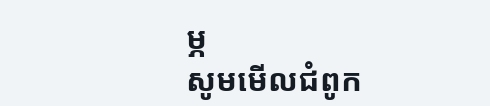ម្ភ
សូមមើលជំពូក